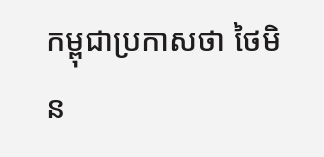កម្ពុជាប្រកាសថា ថៃមិន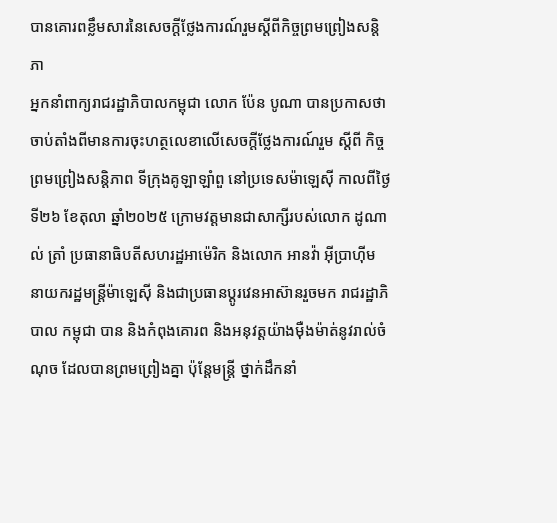បានគោរពខ្លឹមសារនៃសេចក្តីថ្លែងការណ៍រួមស្តីពីកិច្ចព្រមព្រៀងសន្តិភា
អ្នកនាំពាក្យរាជរដ្ឋាភិបាលកម្ពុជា លោក ប៉ែន បូណា បានប្រកាសថា ចាប់តាំងពីមានការចុះហត្ថលេខាលើសេចក្តីថ្លែងការណ៍រួម ស្តីពី កិច្ចព្រមព្រៀងសន្តិភាព ទីក្រុងគូឡាឡាំពួ នៅប្រទេសម៉ាឡេស៊ី កាលពីថ្ងៃទី២៦ ខែតុលា ឆ្នាំ២០២៥ ក្រោមវត្តមានជាសាក្សីរបស់លោក ដូណាល់ ត្រាំ ប្រធានាធិបតីសហរដ្ឋអាម៉េរិក និងលោក អានវ៉ា អ៊ីប្រាហ៊ីម នាយករដ្ឋមន្ត្រីម៉ាឡេស៊ី និងជាប្រធានប្តូរវេនអាស៊ានរួចមក រាជរដ្ឋាភិបាល កម្ពុជា បាន និងកំពុងគោរព និងអនុវត្តយ៉ាងម៉ឺងម៉ាត់នូវរាល់ចំណុច ដែលបានព្រមព្រៀងគ្នា ប៉ុន្តែមន្ត្រី ថ្នាក់ដឹកនាំ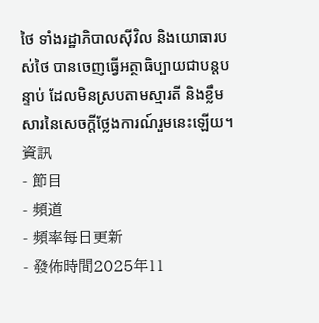ថៃ ទាំងរដ្ឋាភិបាលស៊ីវិល និងយោធារបស់ថៃ បានចេញធ្វើអត្ថាធិប្បាយជាបន្តបន្ទាប់ ដែលមិនស្របតាមស្មារតី និងខ្លឹមសារនៃសេចក្តីថ្លែងការណ៍រួមនេះឡើយ។
資訊
- 節目
- 頻道
- 頻率每日更新
- 發佈時間2025年11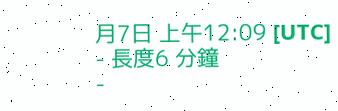月7日 上午12:09 [UTC]
- 長度6 分鐘
-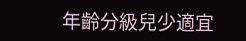年齡分級兒少適宜